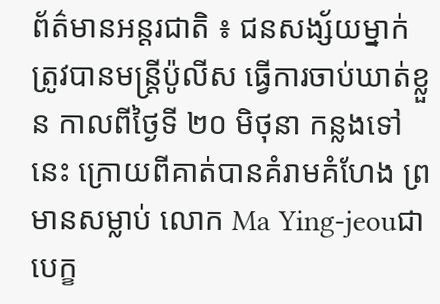ព័ត៌មានអន្តរជាតិ ៖ ជនសង្ស័យម្នាក់ ត្រូវបានមន្រ្តីប៉ូលីស ធ្វើការចាប់ឃាត់ខ្លួន កាលពីថ្ងៃទី ២០ មិថុនា កន្លងទៅនេះ ក្រោយពីគាត់បានគំរាមគំហែង ព្រមានសម្លាប់ លោក Ma Ying-jeouជាបេក្ខ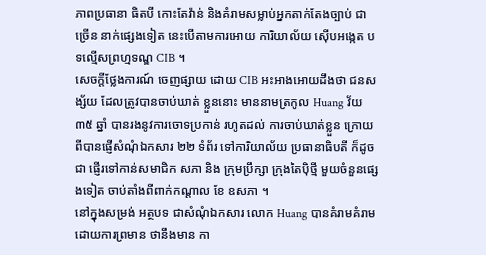ភាពប្រធានា ធិតបី កោះតែវ៉ាន់ និងគំរាមសម្លាប់អ្នកតាក់តែងច្បាប់ ជា ច្រើន នាក់ផ្សេងទៀត នេះបើតាមការអោយ ការិយាល័យ ស៊ើបអង្កេត បទល្មើសព្រហ្មទណ្ឌ CIB ។
សេចក្តីថ្លែងការណ៍ ចេញផ្សាយ ដោយ CIB អះអាងអោយដឹងថា ជនសង្ស័យ ដែលត្រូវបានចាប់ឃាត់ ខ្លួននោះ មាននាមត្រកូល Huang វ័យ ៣៥ ឆ្នាំ បានរងនូវការចោទប្រកាន់ រហូតដល់ ការចាប់ឃាត់ខ្លួន ក្រោយពីបានផ្ញើសំណុំឯកសារ ២២ ទំព័រ ទៅការិយាល័យ ប្រធានាធិបតី ក៏ដូចជា ផ្ញើរទៅកាន់សមាជិក សភា និង ក្រុមប្រឹក្សា ក្រុងតៃប៉ិថ្មី មួយចំនួនផ្សេងទៀត ចាប់តាំងពីពាក់កណ្តាល ខែ ឧសភា ។
នៅក្នុងសម្រង់ អត្ថបទ ជាសំណុំឯកសារ លោក Huang បានគំរាមគំរាម ដោយការព្រមាន ថានឹងមាន កា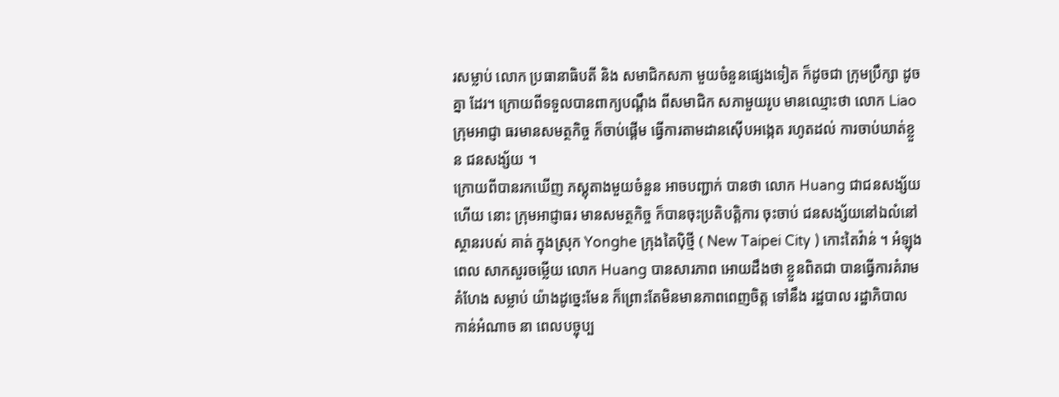រសម្លាប់ លោក ប្រធានាធិបតី និង សមាជិកសភា មួយចំនួនផ្សេងទៀត ក៏ដូចជា ក្រុមប្រឹក្សា ដូចគ្នា ដែរ។ ក្រោយពីទទួលបានពាក្យបណ្តឹង ពីសមាជិក សភាមួយរូប មានឈ្មោះថា លោក Liao ក្រុមអាជ្ញា ធរមានសមត្ថកិច្ច ក៏ចាប់ផ្តើម ធ្វើការតាមដានស៊ើបអង្កេត រហូតដល់ ការចាប់ឃាត់ខ្លួន ជនសង្ស័យ ។
ក្រោយពីបានរកឃើញ ភស្តុតាងមួយចំនួន អាចបញ្ជាក់ បានថា លោក Huang ជាជនសង្ស័យហើយ នោះ ក្រុមអាជ្ញាធរ មានសមត្ថកិច្ច ក៏បានចុះប្រតិបត្តិការ ចុះចាប់ ជនសង្ស័យនៅឯលំនៅស្ថានរបស់ គាត់ ក្នុងស្រុក Yonghe ក្រុងតៃប៉ិថ្មី ( New Taipei City ) កោះតៃវ៉ាន់ ។ អំឡុងពេល សាកសួរចម្លើយ លោក Huang បានសារភាព អោយដឹងថា ខ្លួនពិតជា បានធ្វើការគំរាមគំហែង សម្លាប់ យ៉ាងដូច្នេះមែន ក៏ព្រោះតែមិនមានភាពពេញចិត្ត ទៅនឹង រដ្ឋបាល រដ្ឋាភិបាល កាន់អំណាច នា ពេលបច្ចុប្ប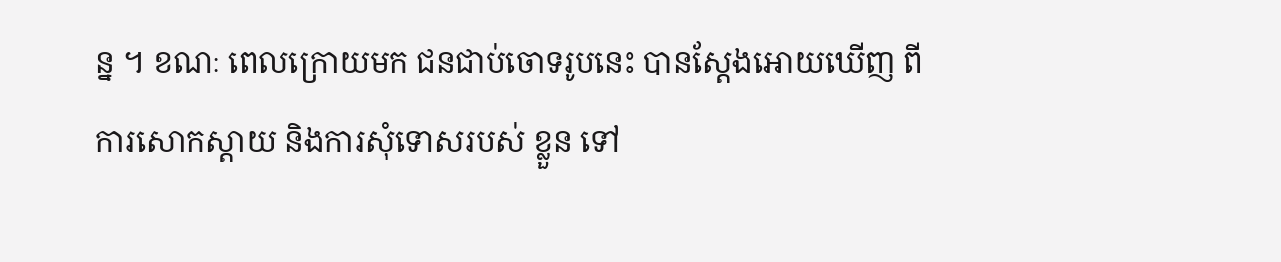ន្ន ។ ខណៈ ពេលក្រោយមក ជនជាប់ចោទរូបនេះ បានស្តែងអោយឃើញ ពីការសោកស្តាយ និងការសុំទោសរបស់ ខ្លួន ទៅ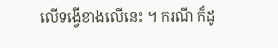លើទង្វើខាងលើនេះ ។ ករណី ក៏ដូ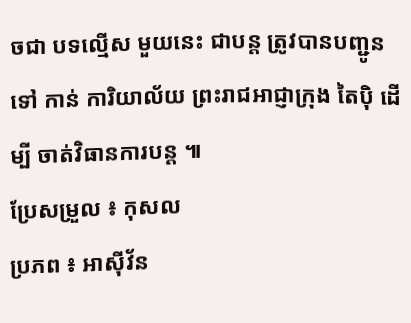ចជា បទល្មើស មួយនេះ ជាបន្ត ត្រូវបានបញ្ជូនទៅ កាន់ ការិយាល័យ ព្រះរាជអាជ្ញាក្រុង តៃប៉ិ ដើម្បី ចាត់វិធានការបន្ត ៕
ប្រែសម្រួល ៖ កុសល
ប្រភព ៖ អាស៊ីវ័ន